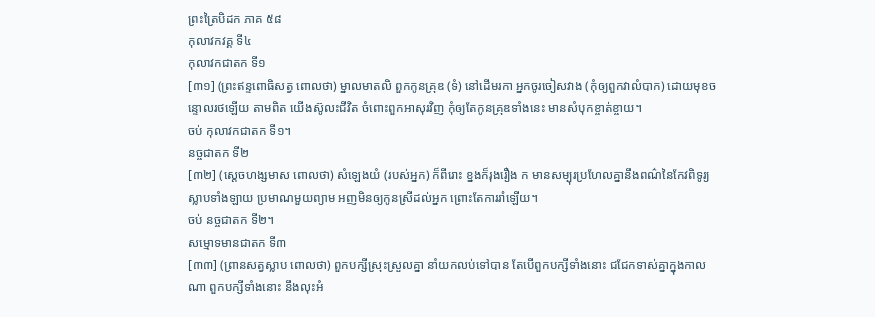ព្រះត្រៃបិដក ភាគ ៥៨
កុលាវកវគ្គ ទី៤
កុលាវកជាតក ទី១
[៣១] (ព្រះឥន្ទពោធិសត្វ ពោលថា) ម្នាលមាតលិ ពួកកូនគ្រុឌ (ទំ) នៅដើមរកា អ្នកចូរចៀសវាង (កុំឲ្យពួកវាលំបាក) ដោយមុខចន្ទោលរថឡើយ តាមពិត យើងស៊ូលះជីវិត ចំពោះពួកអាសុរវិញ កុំឲ្យតែកូនគ្រុឌទាំងនេះ មានសំបុកខ្ចាត់ខ្ចាយ។
ចប់ កុលាវកជាតក ទី១។
នច្ចជាតក ទី២
[៣២] (ស្តេចហង្សមាស ពោលថា) សំឡេងយំ (របស់អ្នក) ក៏ពីរោះ ខ្នងក៏រុងរឿង ក មានសម្បុរប្រហែលគ្នានឹងពណ៌នៃកែវពិទូរ្យ ស្លាបទាំងឡាយ ប្រមាណមួយព្យាម អញមិនឲ្យកូនស្រីដល់អ្នក ព្រោះតែការរាំឡើយ។
ចប់ នច្ចជាតក ទី២។
សម្មោទមានជាតក ទី៣
[៣៣] (ព្រានសត្វស្លាប ពោលថា) ពួកបក្សីស្រុះស្រួលគ្នា នាំយកលប់ទៅបាន តែបើពួកបក្សីទាំងនោះ ជជែកទាស់គ្នាក្នុងកាលណា ពួកបក្សីទាំងនោះ នឹងលុះអំ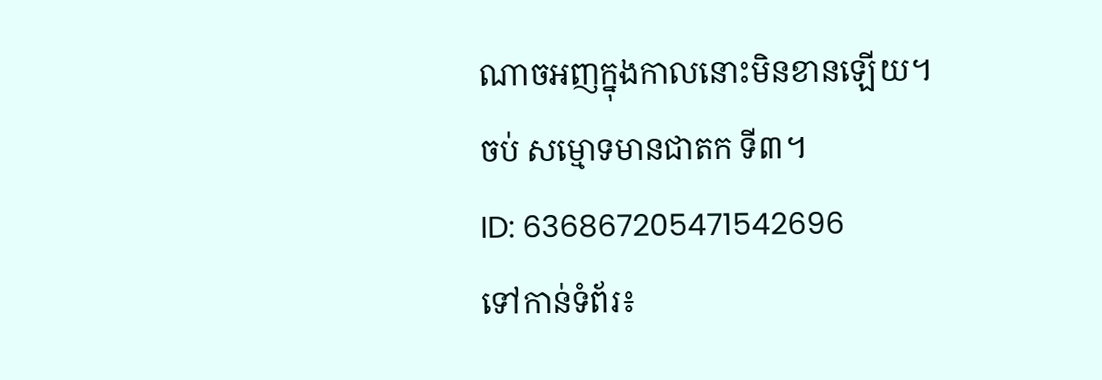ណាចអញក្នុងកាលនោះមិនខានឡើយ។
ចប់ សម្មោទមានជាតក ទី៣។
ID: 636867205471542696
ទៅកាន់ទំព័រ៖